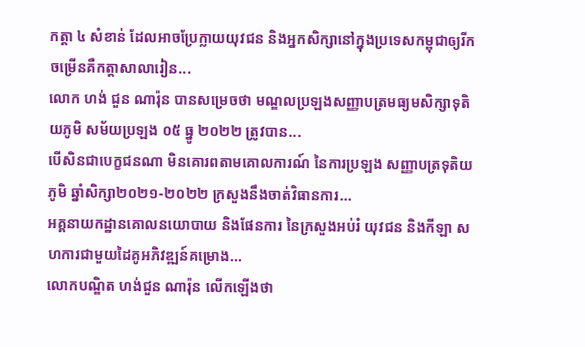កត្តា ៤ សំខាន់ ដែលអាចប្រែក្លាយយុវជន និងអ្នកសិក្សានៅក្នុងប្រទេសកម្ពុជាឲ្យរីកចម្រើនគឺកត្តាសាលារៀន...
លោក ហង់ ជួន ណារ៉ុន បានសម្រេចថា មណ្ឌលប្រឡងសញ្ញាបត្រមធ្យមសិក្សាទុតិយភូមិ សម័យប្រឡង ០៥ ធ្នូ ២០២២ ត្រូវបាន...
បើសិនជាបេក្ខជនណា មិនគោរពតាមគោលការណ៍ នៃការប្រឡង សញ្ញាបត្រទុតិយភូមិ ឆ្នាំសិក្សា២០២១-២០២២ ក្រសួងនឹងចាត់វិធានការ...
អគ្គនាយកដ្ឋានគោលនយោបាយ និងផែនការ នៃក្រសួងអប់រំ យុវជន និងកីឡា សហការជាមួយដៃគូអភិវឌ្ឍន៍គម្រោង...
លោកបណ្ឌិត ហង់ជួន ណារ៉ុន លើកឡើងថា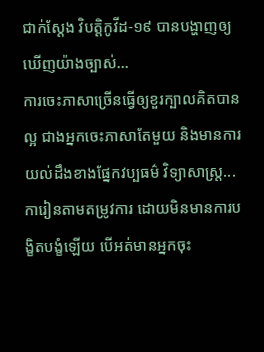ជាក់ស្ដែង វិបត្តិកូវីដ-១៩ បានបង្ហាញឲ្យឃើញយ៉ាងច្បាស់...
ការចេះភាសាច្រើនធ្វើឲ្យខួរក្បាលគិតបានល្អ ជាងអ្នកចេះភាសាតែមួយ និងមានការយល់ដឹងខាងផ្នែកវប្បធម៌ វិទ្យាសាស្ត្រ...
ការៀនតាមតម្រូវការ ដោយមិនមានការបង្ខិតបង្ខំឡើយ បើអត់មានអ្នកចុះ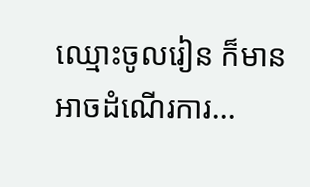ឈ្មោះចូលរៀន ក៏មានអាចដំណើរការ...